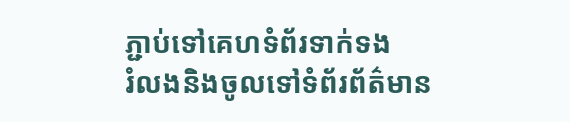ភ្ជាប់ទៅគេហទំព័រទាក់ទង
រំលងនិងចូលទៅទំព័រព័ត៌មាន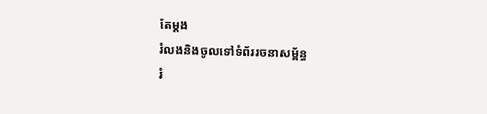តែម្តង
រំលងនិងចូលទៅទំព័ររចនាសម្ព័ន្ធ
រំ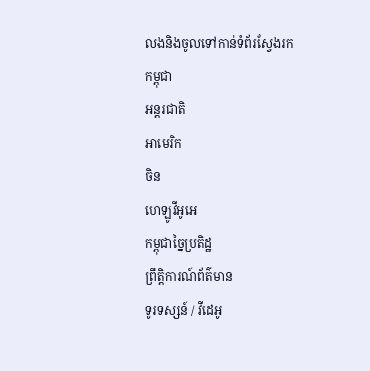លងនិងចូលទៅកាន់ទំព័រស្វែងរក
កម្ពុជា
អន្តរជាតិ
អាមេរិក
ចិន
ហេឡូវីអូអេ
កម្ពុជាច្នៃប្រតិដ្ឋ
ព្រឹត្តិការណ៍ព័ត៌មាន
ទូរទស្សន៍ / វីដេអូ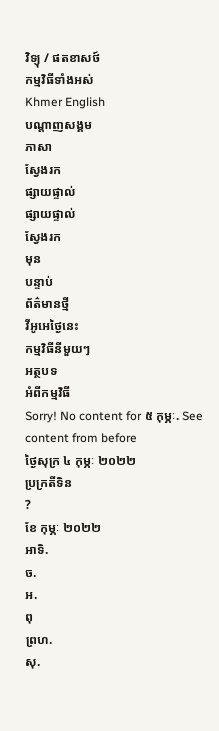វិទ្យុ / ផតខាសថ៍
កម្មវិធីទាំងអស់
Khmer English
បណ្តាញសង្គម
ភាសា
ស្វែងរក
ផ្សាយផ្ទាល់
ផ្សាយផ្ទាល់
ស្វែងរក
មុន
បន្ទាប់
ព័ត៌មានថ្មី
វីអូអេថ្ងៃនេះ
កម្មវិធីនីមួយៗ
អត្ថបទ
អំពីកម្មវិធី
Sorry! No content for ៥ កុម្ភៈ. See content from before
ថ្ងៃសុក្រ ៤ កុម្ភៈ ២០២២
ប្រក្រតីទិន
?
ខែ កុម្ភៈ ២០២២
អាទិ.
ច.
អ.
ពុ
ព្រហ.
សុ.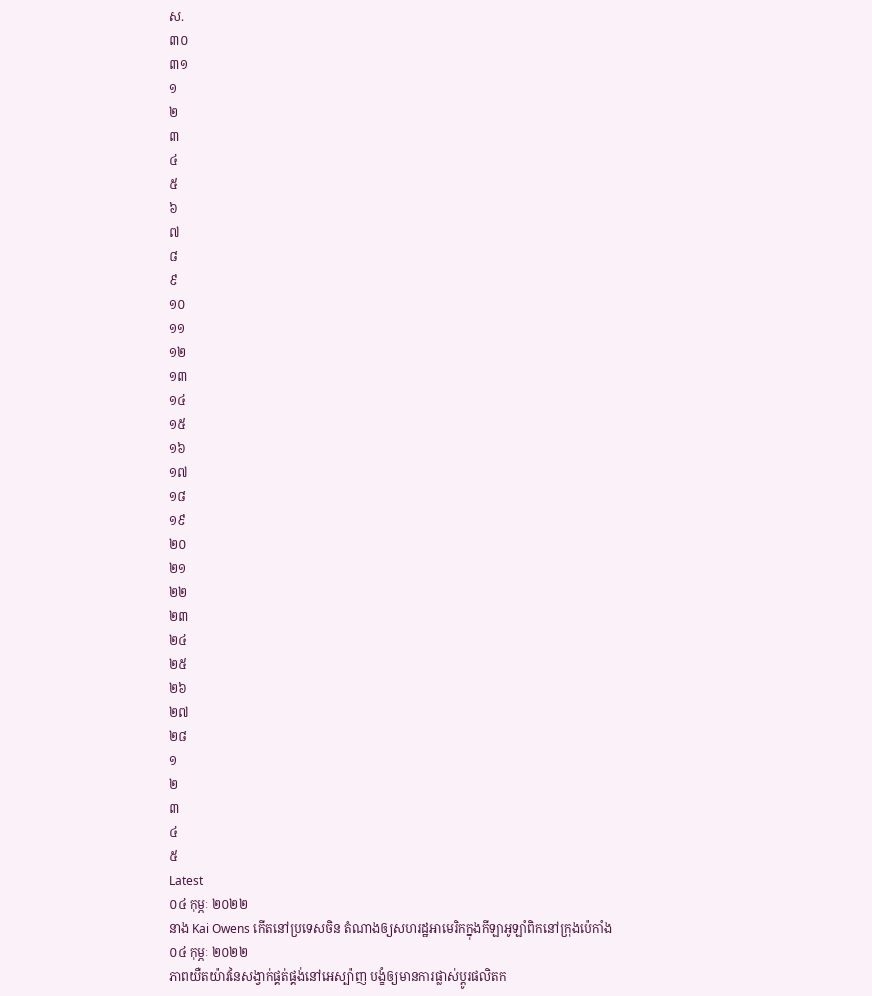ស.
៣០
៣១
១
២
៣
៤
៥
៦
៧
៨
៩
១០
១១
១២
១៣
១៤
១៥
១៦
១៧
១៨
១៩
២០
២១
២២
២៣
២៤
២៥
២៦
២៧
២៨
១
២
៣
៤
៥
Latest
០៤ កុម្ភៈ ២០២២
នាង Kai Owens កើតនៅប្រទេសចិន តំណាងឲ្យសហរដ្ឋអាមេរិកក្នុងកីឡាអូឡាំពិកនៅក្រុងប៉េកាំង
០៤ កុម្ភៈ ២០២២
ភាពយឺតយ៉ាវនៃសង្វាក់ផ្គត់ផ្គង់នៅអេស្ប៉ាញ បង្ខំឲ្យមានការផ្លាស់ប្តូរផលិតក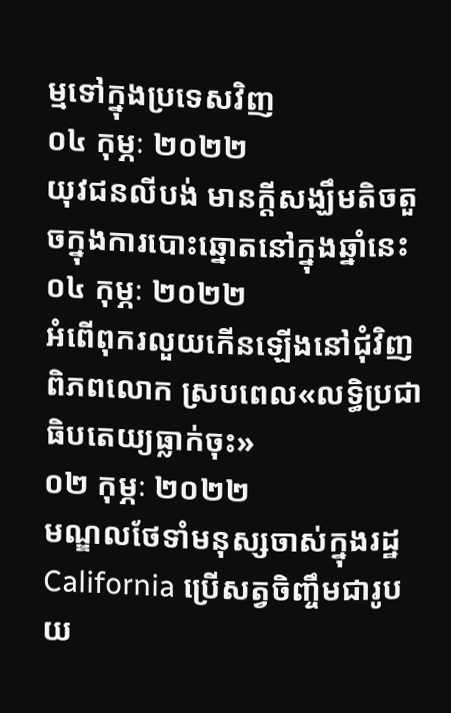ម្មទៅក្នុងប្រទេសវិញ
០៤ កុម្ភៈ ២០២២
យុវជនលីបង់ មានក្តីសង្ឃឹមតិចតួចក្នុងការបោះឆ្នោតនៅក្នុងឆ្នាំនេះ
០៤ កុម្ភៈ ២០២២
អំពើពុករលួយកើនឡើងនៅជុំវិញពិភពលោក ស្របពេល«លទ្ធិប្រជាធិបតេយ្យធ្លាក់ចុះ»
០២ កុម្ភៈ ២០២២
មណ្ឌលថែទាំមនុស្សចាស់ក្នុងរដ្ឋ California ប្រើសត្វចិញ្ចឹមជារូបយ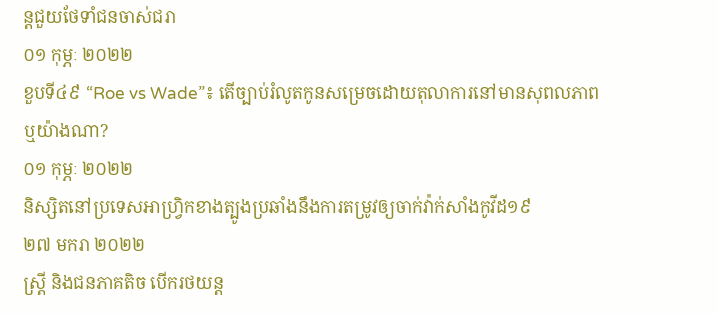ន្តជួយថែទាំជនចាស់ជរា
០១ កុម្ភៈ ២០២២
ខួបទី៤៩ “Roe vs Wade”៖ តើច្បាប់រំលូតកូនសម្រេចដោយតុលាការនៅមានសុពលភាព ឬយ៉ាងណា?
០១ កុម្ភៈ ២០២២
និស្សិតនៅប្រទេសអាហ្វ្រិកខាងត្បូងប្រឆាំងនឹងការតម្រូវឲ្យចាក់វ៉ាក់សាំងកូវីដ១៩
២៧ មករា ២០២២
ស្ត្រី និងជនភាគតិច បើករថយន្ត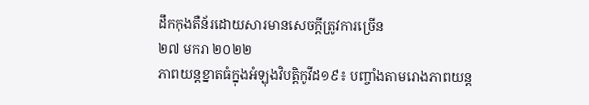ដឹកកុងតឺន័រដោយសារមានសេចក្តីត្រូវការច្រើន
២៧ មករា ២០២២
ភាពយន្តខ្នាតធំក្នុងអំឡុងវិបត្តិកូវីដ១៩៖ បញ្ចាំងតាមរោងភាពយន្ត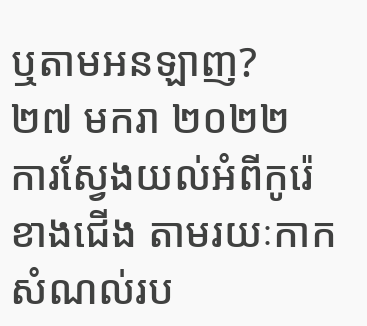ឬតាមអនឡាញ?
២៧ មករា ២០២២
ការស្វែងយល់អំពីកូរ៉េខាងជើង តាមរយៈកាកសំណល់រប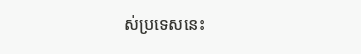ស់ប្រទេសនេះ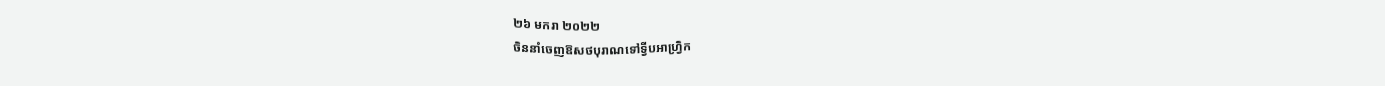២៦ មករា ២០២២
ចិននាំចេញឱសថបុរាណទៅទ្វីបអាហ្វ្រិក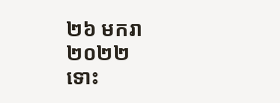២៦ មករា ២០២២
ទោះ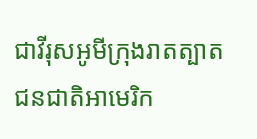ជាវីរុសអូមីក្រុងរាតត្បាត ជនជាតិអាមេរិក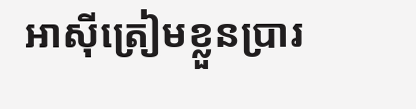អាស៊ីត្រៀមខ្លួនប្រារ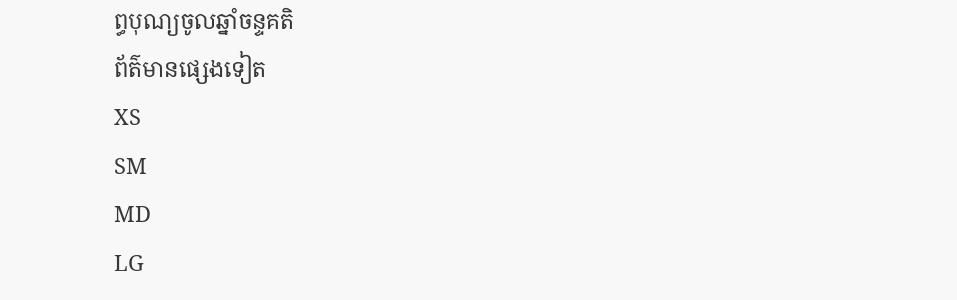ព្ធបុណ្យចូលឆ្នាំចន្ទគតិ
ព័ត៌មានផ្សេងទៀត
XS
SM
MD
LG